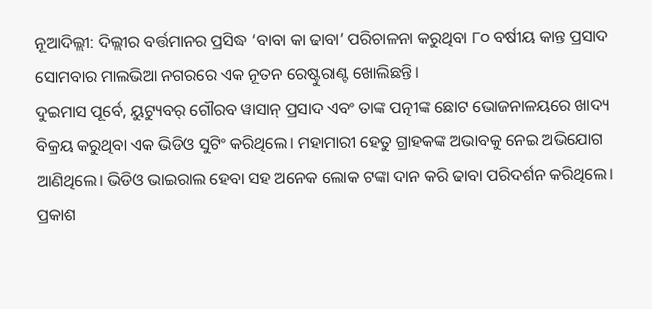ନୂଆଦିଲ୍ଲୀ: ଦିଲ୍ଲୀର ବର୍ତ୍ତମାନର ପ୍ରସିଦ୍ଧ ‘ବାବା କା ଢାବା’ ପରିଚାଳନା କରୁଥିବା ୮୦ ବର୍ଷୀୟ କାନ୍ତ ପ୍ରସାଦ ସୋମବାର ମାଲଭିଆ ନଗରରେ ଏକ ନୂତନ ରେଷ୍ଟୁରାଣ୍ଟ ଖୋଲିଛନ୍ତି।
ଦୁଇମାସ ପୂର୍ବେ, ୟୁଟ୍ୟୁବର୍ ଗୌରବ ୱାସାନ୍ ପ୍ରସାଦ ଏବଂ ତାଙ୍କ ପତ୍ନୀଙ୍କ ଛୋଟ ଭୋଜନାଳୟରେ ଖାଦ୍ୟ ବିକ୍ରୟ କରୁଥିବା ଏକ ଭିଡିଓ ସୁଟିଂ କରିଥିଲେ। ମହାମାରୀ ହେତୁ ଗ୍ରାହକଙ୍କ ଅଭାବକୁ ନେଇ ଅଭିଯୋଗ ଆଣିଥିଲେ। ଭିଡିଓ ଭାଇରାଲ ହେବା ସହ ଅନେକ ଲୋକ ଟଙ୍କା ଦାନ କରି ଢାବା ପରିଦର୍ଶନ କରିଥିଲେ।
ପ୍ରକାଶ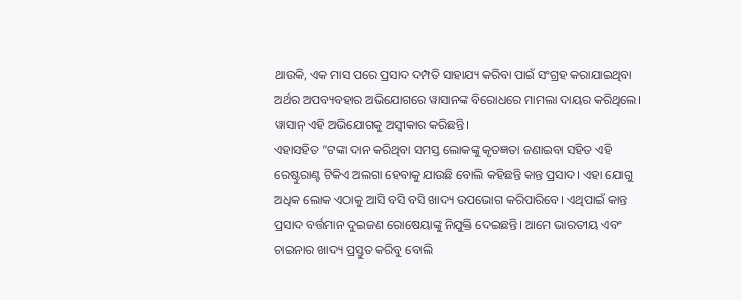ଥାଉକି, ଏକ ମାସ ପରେ ପ୍ରସାଦ ଦମ୍ପତି ସାହାଯ୍ୟ କରିବା ପାଇଁ ସଂଗ୍ରହ କରାଯାଇଥିବା ଅର୍ଥର ଅପବ୍ୟବହାର ଅଭିଯୋଗରେ ୱାସାନଙ୍କ ବିରୋଧରେ ମାମଲା ଦାୟର କରିଥିଲେ। ୱାସାନ୍ ଏହି ଅଭିଯୋଗକୁ ଅସ୍ୱୀକାର କରିଛନ୍ତି।
ଏହାସହିତ “ଟଙ୍କା ଦାନ କରିଥିବା ସମସ୍ତ ଲୋକଙ୍କୁ କୃତଜ୍ଞତା ଜଣାଇବା ସହିତ ଏହି ରେଷ୍ଟୁରାଣ୍ଟ ଟିକିଏ ଅଲଗା ହେବାକୁ ଯାଉଛି ବୋଲି କହିଛନ୍ତି କାନ୍ତ ପ୍ରସାଦ। ଏହା ଯୋଗୁ ଅଧିକ ଲୋକ ଏଠାକୁ ଆସି ବସି ବସି ଖାଦ୍ୟ ଉପଭୋଗ କରିପାରିବେ। ଏଥିପାଇଁ କାନ୍ତ ପ୍ରସାଦ ବର୍ତ୍ତମାନ ଦୁଇଜଣ ରୋଷେୟାଙ୍କୁ ନିଯୁକ୍ତି ଦେଇଛନ୍ତି। ଆମେ ଭାରତୀୟ ଏବଂ ଚାଇନାର ଖାଦ୍ୟ ପ୍ରସ୍ତୁତ କରିବୁ ବୋଲି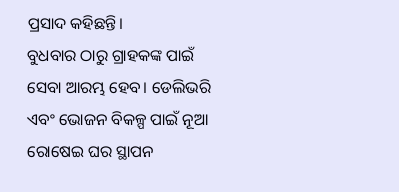ପ୍ରସାଦ କହିଛନ୍ତି।
ବୁଧବାର ଠାରୁ ଗ୍ରାହକଙ୍କ ପାଇଁ ସେବା ଆରମ୍ଭ ହେବ। ଡେଲିଭରି ଏବଂ ଭୋଜନ ବିକଳ୍ପ ପାଇଁ ନୂଆ ରୋଷେଇ ଘର ସ୍ଥାପନ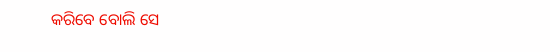କରିବେ ବୋଲି ସେ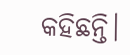କହିଛନ୍ତି।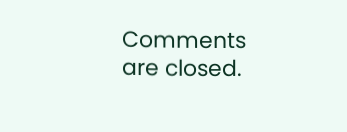Comments are closed.